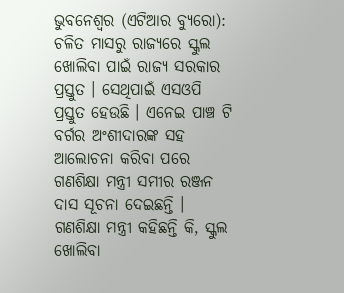ଭୁବନେଶ୍ୱର (ଏଟିଆର ବ୍ୟୁରୋ): ଚଳିତ ମାସରୁ ରାଜ୍ୟରେ ସ୍କୁଲ ଖୋଲିବା ପାଇଁ ରାଜ୍ୟ ସରକାର ପ୍ରସ୍ତୁତ । ସେଥିପାଇଁ ଏସଓପି ପ୍ରସ୍ତୁତ ହେଉଛି । ଏନେଇ ପାଞ୍ଚ ଟି ବର୍ଗର ଅଂଶୀଦାରଙ୍କ ସହ ଆଲୋଚନା କରିବା ପରେ ଗଣଶିକ୍ଷା ମନ୍ତ୍ରୀ ସମୀର ରଞ୍ଜନ ଦାସ ସୂଚନା ଦେଇଛନ୍ତି ।
ଗଣଶିକ୍ଷା ମନ୍ତ୍ରୀ କହିଛନ୍ତି କି, ସ୍କୁଲ ଖୋଲିବା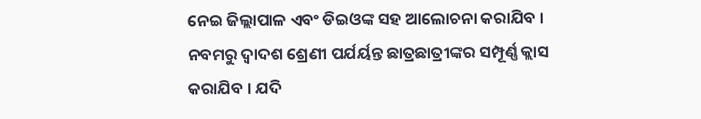ନେଇ ଜିଲ୍ଲାପାଳ ଏବଂ ଡିଇଓଙ୍କ ସହ ଆଲୋଚନା କରାଯିବ । ନବମରୁ ଦ୍ୱାଦଶ ଶ୍ରେଣୀ ପର୍ଯର୍ୟନ୍ତ ଛାତ୍ରଛାତ୍ରୀଙ୍କର ସମ୍ପୂର୍ଣ୍ଣ କ୍ଲାସ କରାଯିବ । ଯଦି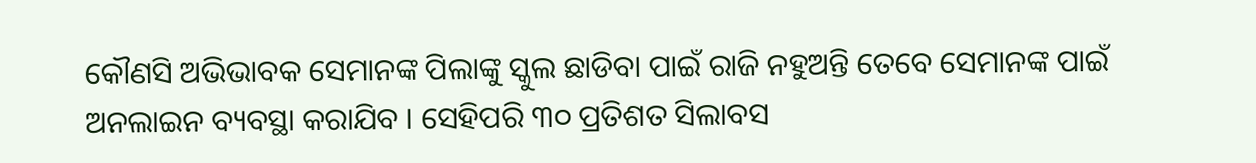କୌଣସି ଅଭିଭାବକ ସେମାନଙ୍କ ପିଲାଙ୍କୁ ସ୍କୁଲ ଛାଡିବା ପାଇଁ ରାଜି ନହୁଅନ୍ତି ତେବେ ସେମାନଙ୍କ ପାଇଁ ଅନଲାଇନ ବ୍ୟବସ୍ଥା କରାଯିବ । ସେହିପରି ୩୦ ପ୍ରତିଶତ ସିଲାବସ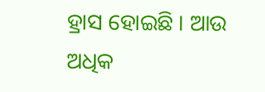ହ୍ରାସ ହୋଇଛି । ଆଉ ଅଧିକ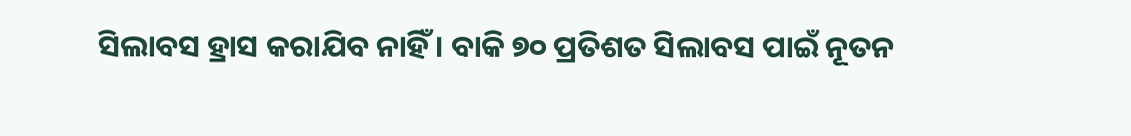ସିଲାବସ ହ୍ରାସ କରାଯିବ ନାହିଁ । ବାକି ୭୦ ପ୍ରତିଶତ ସିଲାବସ ପାଇଁ ନୂତନ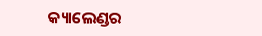କ୍ୟାଲେଣ୍ଡର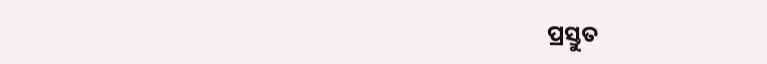ପ୍ରସ୍ତୁତ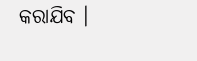କରାଯିବ ।